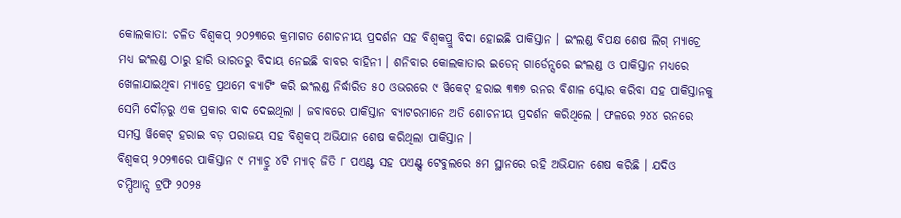କୋଲକାତା: ଚଳିତ ବିଶ୍ବକପ୍ ୨୦୨୩ରେ କ୍ରମାଗତ ଶୋଚନୀୟ ପ୍ରଦର୍ଶନ ସହ ବିଶ୍ବକପ୍ରୁ ବିଦା ହୋଇଛି ପାକିସ୍ତାନ । ଇଂଲଣ୍ଡ ବିପକ୍ଷ ଶେଷ ଲିଗ୍ ମ୍ୟାଚ୍ରେ ମଧ୍ୟ ଇଂଲଣ୍ଡ ଠାରୁ ହାରି ଭାରତରୁ ବିଦାୟ ନେଇଛି ବାବର ବାହିନୀ । ଶନିବାର କୋଲକାତାର ଇଡେନ୍ ଗାର୍ଡେନ୍ସରେ ଇଂଲଣ୍ଡ ଓ ପାକିସ୍ତାନ ମଧ୍ୟରେ ଖେଳାଯାଇଥିବା ମ୍ୟାଚ୍ରେ ପ୍ରଥମେ ବ୍ୟାଟିଂ କରି ଇଂଲଣ୍ଡ ନିର୍ଦ୍ଧାରିତ ୫୦ ଓଭରରେ ୯ ୱିକେଟ୍ ହରାଇ ୩୩୭ ରନର ବିଶାଳ ସ୍କୋର କରିବା ସହ ପାକିସ୍ତାନକୁ ସେମି ଦୌଡ଼ରୁ ଏକ ପ୍ରକାର ବାଦ ଦେଇଥିଲା । ଜବାବରେ ପାକିସ୍ତାନ ବ୍ୟାଟରମାନେ ଅତି ଶୋଚନୀୟ ପ୍ରଦର୍ଶନ କରିଥିଲେ । ଫଳରେ ୨୪୪ ରନରେ ସମସ୍ତ ୱିକେଟ୍ ହରାଇ ବଡ଼ ପରାଜୟ ସହ ବିଶ୍ବକପ୍ ଅଭିଯାନ ଶେଷ କରିଥିଲା ପାକିସ୍ତାନ ।
ବିଶ୍ବକପ୍ ୨୦୨୩ରେ ପାକିସ୍ତାନ ୯ ମ୍ୟାଚ୍ରୁ ୪ଟି ମ୍ୟାଚ୍ ଜିତି ୮ ପଏଣ୍ଟ ସହ ପଏଣ୍ଟ୍ସ ଟେବୁଲରେ ୫ମ ସ୍ଥାନରେ ରହି ଅଭିଯାନ ଶେଷ କରିଛି । ଯଦିଓ ଚମ୍ପିଆନ୍ସ ଟ୍ରଫି ୨୦୨୫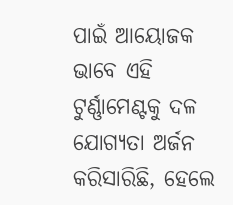ପାଇଁ ଆୟୋଜକ ଭାବେ ଏହି ଟୁର୍ଣ୍ଣାମେଣ୍ଟକୁ ଦଳ ଯୋଗ୍ୟତା ଅର୍ଜନ କରିସାରିଛି, ହେଲେ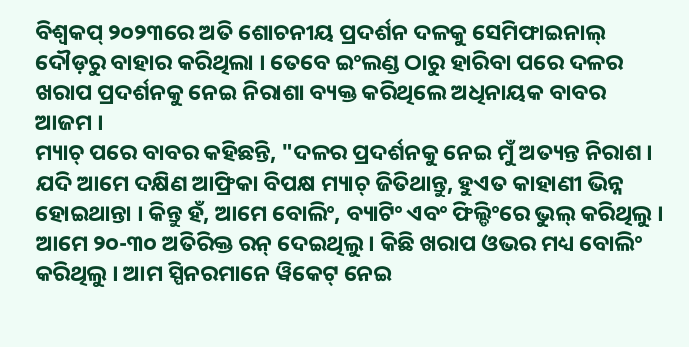ବିଶ୍ବକପ୍ ୨୦୨୩ରେ ଅତି ଶୋଚନୀୟ ପ୍ରଦର୍ଶନ ଦଳକୁ ସେମିଫାଇନାଲ୍ ଦୌଡ଼ରୁ ବାହାର କରିଥିଲା । ତେବେ ଇଂଲଣ୍ଡ ଠାରୁ ହାରିବା ପରେ ଦଳର ଖରାପ ପ୍ରଦର୍ଶନକୁ ନେଇ ନିରାଶା ବ୍ୟକ୍ତ କରିଥିଲେ ଅଧିନାୟକ ବାବର ଆଜମ ।
ମ୍ୟାଚ୍ ପରେ ବାବର କହିଛନ୍ତି, "ଦଳର ପ୍ରଦର୍ଶନକୁ ନେଇ ମୁଁ ଅତ୍ୟନ୍ତ ନିରାଶ । ଯଦି ଆମେ ଦକ୍ଷିଣ ଆଫ୍ରିକା ବିପକ୍ଷ ମ୍ୟାଚ୍ ଜିତିଥାନ୍ତୁ, ହୁଏତ କାହାଣୀ ଭିନ୍ନ ହୋଇଥାନ୍ତା । କିନ୍ତୁ ହଁ, ଆମେ ବୋଲିଂ, ବ୍ୟାଟିଂ ଏବଂ ଫିଲ୍ଡିଂରେ ଭୁଲ୍ କରିଥିଲୁ । ଆମେ ୨୦-୩୦ ଅତିରିକ୍ତ ରନ୍ ଦେଇଥିଲୁ । କିଛି ଖରାପ ଓଭର ମଧ୍ୟ ବୋଲିଂ କରିଥିଲୁ । ଆମ ସ୍ପିନରମାନେ ୱିକେଟ୍ ନେଇ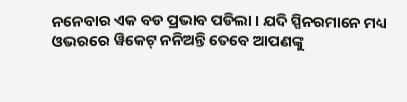ନନେବାର ଏକ ବଡ ପ୍ରଭାବ ପଡିଲା । ଯଦି ସ୍ପିନରମାନେ ମଧ୍ୟ ଓଭରରେ ୱିକେଟ୍ ନନିଅନ୍ତି ତେବେ ଆପଣଙ୍କୁ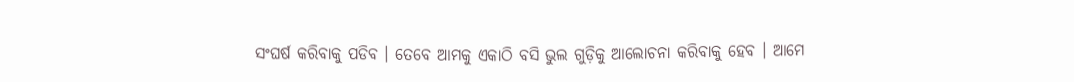ସଂଘର୍ଷ କରିବାକୁ ପଡିବ । ତେବେ ଆମକୁ ଏକାଠି ବସି ଭୁଲ ଗୁଡ଼ିକୁ ଆଲୋଚନା କରିବାକୁ ହେବ । ଆମେ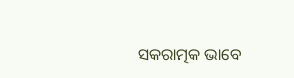ସକରାତ୍ମକ ଭାବେ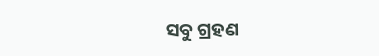ସବୁ ଗ୍ରହଣ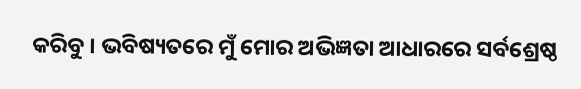କରିବୁ । ଭବିଷ୍ୟତରେ ମୁଁ ମୋର ଅଭିଜ୍ଞତା ଆଧାରରେ ସର୍ବଶ୍ରେଷ୍ଠ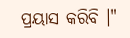ପ୍ରୟାସ କରିବି ।"